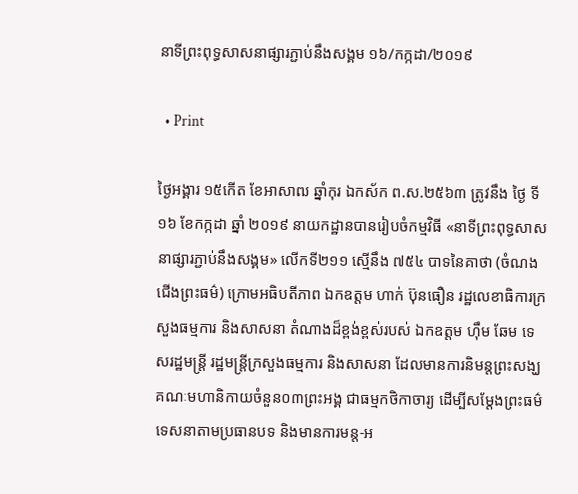នាទីព្រះពុទ្ធសាសនាផ្សារភ្ជាប់នឹងសង្គម ១៦/កក្កដា/២០១៩

  • Print

ថ្ងៃអង្គារ ១៥កើត ខែអាសាឍ ឆ្នាំកុរ ឯកស័ក ព.ស.២៥៦៣ ត្រូវនឹង ថ្ងៃ ទី១៦ ខែកក្កដា ឆ្នាំ ២០១៩ នាយកដ្ឋានបានរៀបចំកម្មវិធី «នាទីព្រះពុទ្ធសាសនាផ្សារភ្ជាប់នឹងសង្គម» លើកទី២១១ ស្មើនឹង ៧៥៤ បាទនៃគាថា (ចំណងជើងព្រះធម៌) ក្រោមអធិបតីភាព ឯកឧត្តម ហាក់ ប៊ុនធឿន រដ្ឋលេខាធិការក្រសួងធម្មការ និងសាសនា តំណាងដ៏ខ្ពង់ខ្ពស់របស់ ឯកឧត្តម ហ៊ឹម ឆែម ទេសរដ្ឋមន្ត្រី រដ្ឋមន្ត្រីក្រសួងធម្មការ និងសាសនា ដែលមានការនិមន្តព្រះសង្ឃគណៈមហានិកាយចំនួន០៣ព្រះអង្គ ជាធម្មកថិកាចារ្យ ដើម្បីសម្តែងព្រះធម៌ទេសនាតាមប្រធានបទ និងមានការមន្ត-អ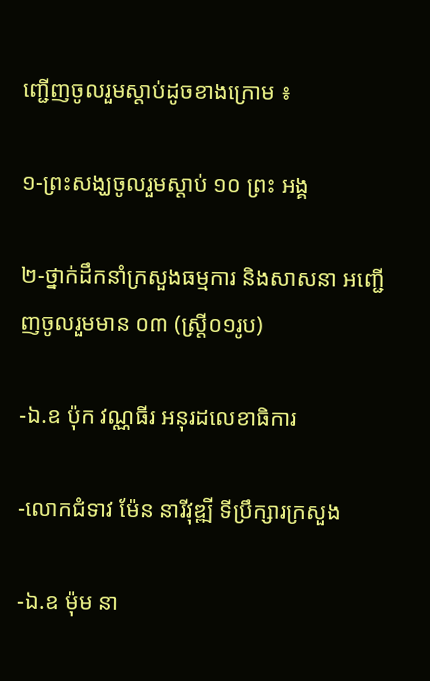ញ្ជើញចូលរួមស្តាប់ដូចខាងក្រោម ៖

១-ព្រះសង្ឃចូលរួមស្តាប់ ១០ ព្រះ អង្គ

២-ថ្នាក់ដឹកនាំក្រសួងធម្មការ និងសាសនា អញ្ជើញចូលរួមមាន ០៣ (ស្រ្តី០១រូប)

-ឯ.ឧ ប៉ុក វណ្ណធីរ អនុរដលេខាធិការ

-លោកជំទាវ ម៉ែន នារីវុឌ្ឍី ទីប្រឹក្សារក្រសួង

-ឯ.ឧ ម៉ុម នា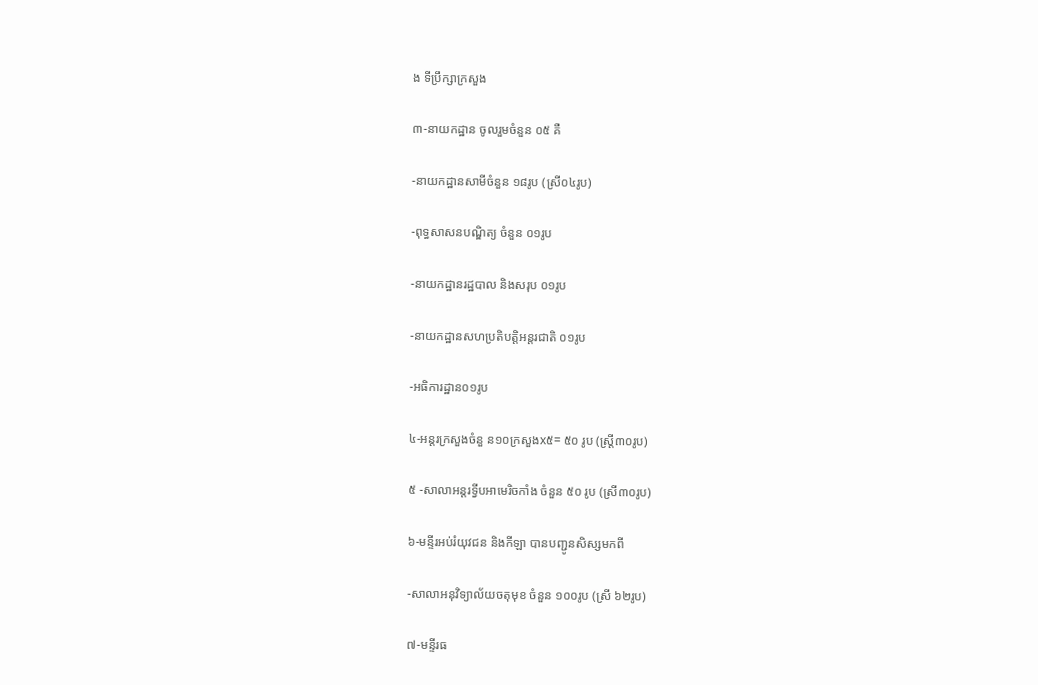ង ទីប្រឹក្សាក្រសួង

៣-នាយកដ្ឋាន ចូលរួមចំនួន ០៥ គឺ

-នាយកដ្ឋានសាមីចំនួន ១៨រូប (ស្រី០៤រូប)

-ពុទ្ធសាសនបណ្ឌិត្យ ចំនួន ០១រូប

-នាយកដ្ឋានរដ្ឋបាល និងសរុប ០១រូប

-នាយកដ្ឋានសហប្រតិបត្តិអន្តរជាតិ ០១រូប

-អធិការដ្ឋាន០១រូប

៤-អន្តរក្រសួងចំនួ ន១០ក្រសួងx៥= ៥០ រូប (ស្រី្ត៣០រូប)

៥ -សាលាអន្តរទ្វីបអាមេរិចកាំង ចំនួន ៥០ រូប (ស្រី៣០រូប)

៦-មន្ទីរអប់រំយុវជន និងកីឡា បានបញ្ជូនសិស្សមកពី

-សាលាអនុវិទ្យាល័យចតុមុខ ចំនួន ១០០រូប (ស្រី ៦២រូប)

៧-មន្ទីរធ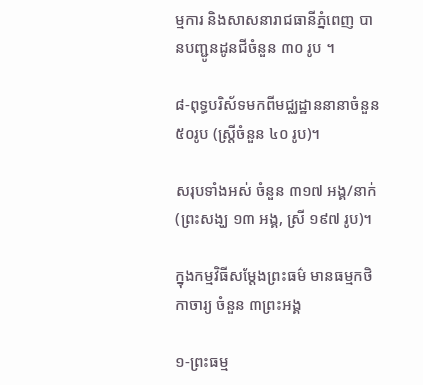ម្មការ និងសាសនារាជធានីភ្នំពេញ បានបញ្ជូនដូនជីចំនួន ៣០ រូប ។

៨-ពុទ្ធបរិស័ទមកពីមជ្ឈដ្ឋាននានាចំនួន ៥០រូប (ស្ត្រីចំនួន ៤០ រូប)។

សរុបទាំងអស់ ចំនួន ៣១៧ អង្គ/នាក់ (ព្រះសង្ឃ ១៣ អង្គ, ស្រី ១៩៧ រូប)។

ក្នុងកម្មវិធីសម្តែងព្រះធម៌ មានធម្មកថិកាចារ្យ ចំនួន ៣ព្រះអង្គ

១-ព្រះធម្ម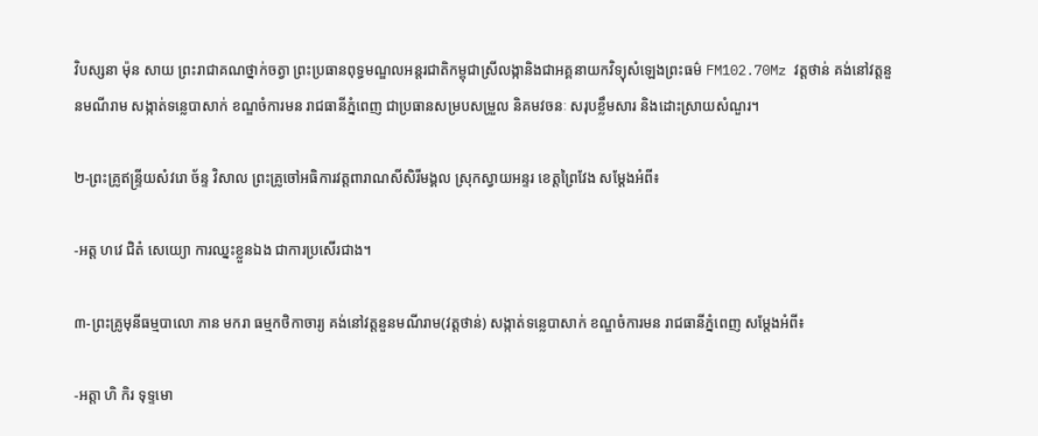វិបស្សនា ម៉ុន សាយ ព្រះរាជាគណថ្នាក់ចត្វា ព្រះប្រធានពុទ្ធមណ្ឌលអន្តរជាតិកម្ពុជាស្រីលង្កានិងជាអគ្គនាយកវិទ្យុសំឡេងព្រះធម៌ FM102.70Mz វត្តថាន់ គង់នៅវត្តនួនមណីរាម សង្កាត់ទន្លេបាសាក់ ខណ្ឌចំការមន រាជធានីភ្នំពេញ ជាប្រធានសម្របសម្រួល និគមវចនៈ សរុបខ្លឹមសារ និងដោះស្រាយសំណួរ។

២-ព្រះគ្រូឥន្ទ្រីយសំវរោ ច័ន្ទ វិសាល ព្រះគ្រូចៅអធិការវត្តពារាណសីសិរីមង្គល ស្រុកស្វាយអន្ទរ ខេត្តព្រៃវែង សម្តែងអំពី៖

-អត្ត ហវេ ជិតំ សេយ្យោ ការឈ្នះខ្លួនឯង ជាការប្រសើរជាង។

៣-ព្រះគ្រូមុនីធម្មបាលោ ភាន មករា ធម្មកថិកាចារ្យ គង់នៅវត្តនួនមណីរាម(វត្តថាន់) សង្កាត់ទន្លេបាសាក់ ខណ្ឌចំការមន រាជធានីភ្នំពេញ សម្តែងអំពី៖

-អត្តា ហិ កិរ ទុទ្ទមោ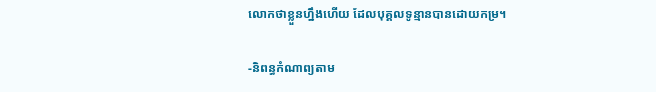លោកថាខ្លួនហ្នឹងហើយ ដែលបុគ្គលទូន្មានបានដោយកម្រ។

-និពន្ធកំណាព្យតាម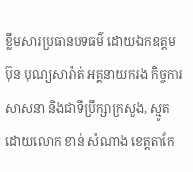ខ្លឹមសារប្រធានបទធម៌ ដោយឯកឧត្តម ប៊ុន បុណ្យសារ៉ាត់ អគ្គនាយករង កិច្ចការសាសនា និងជាទីប្រឹក្សាក្រសួង, ស្មូតដោយលោក ខាន់ សំណាង ខេត្តតាកែ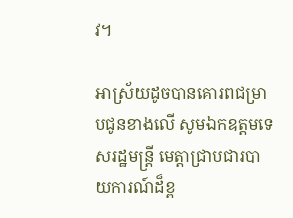វ។

អាស្រ័យដូចបានគោរពជម្រាបជូនខាងលើ សូមឯកឧត្តមទេសរដ្ឋមន្ត្រី មេត្តាជ្រាបជារបាយការណ៍ដ៏ខ្ព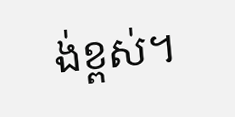ង់ខ្ពស់។